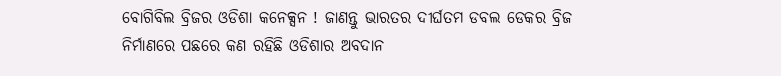ବୋଗିବିଲ ବ୍ରିଜର ଓଡିଶା କନେକ୍ସନ ! ଜାଣନ୍ତୁ ଭାରତର ଦୀର୍ଘତମ ଡବଲ ଡେକର ବ୍ରିଜ ନିର୍ମାଣରେ ପଛରେ କଣ ରହିଛି ଓଡିଶାର ଅବଦାନ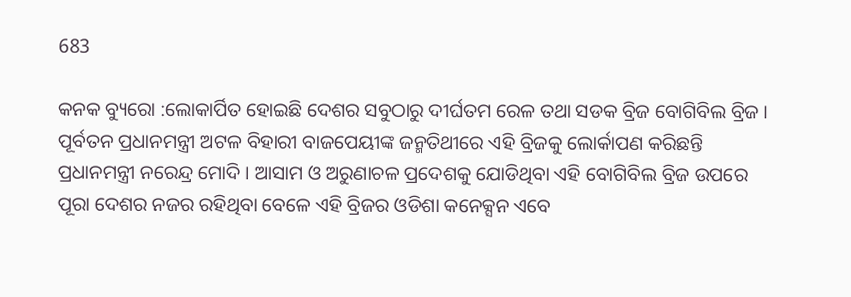683

କନକ ବ୍ୟୁରୋ :ଲୋକାର୍ପିତ ହୋଇଛି ଦେଶର ସବୁଠାରୁ ଦୀର୍ଘତମ ରେଳ ତଥା ସଡକ ବ୍ରିଜ ବୋଗିବିଲ ବ୍ରିଜ । ପୂର୍ବତନ ପ୍ରଧାନମନ୍ତ୍ରୀ ଅଟଳ ବିହାରୀ ବାଜପେୟୀଙ୍କ ଜନ୍ମତିଥୀରେ ଏହି ବ୍ରିଜକୁ ଲୋର୍କାପଣ କରିଛନ୍ତି ପ୍ରଧାନମନ୍ତ୍ରୀ ନରେନ୍ଦ୍ର ମୋଦି । ଆସାମ ଓ ଅରୁଣାଚଳ ପ୍ରଦେଶକୁ ଯୋଡିଥିବା ଏହି ବୋଗିବିଲ ବ୍ରିଜ ଉପରେ ପୂରା ଦେଶର ନଜର ରହିଥିବା ବେଳେ ଏହି ବ୍ରିଜର ଓଡିଶା କନେକ୍ସନ ଏବେ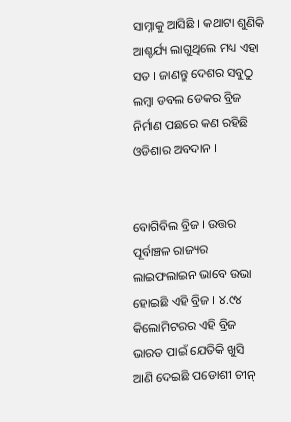ସାମ୍ନାକୁ ଆସିଛି । କଥାଟା ଶୁଣିକି ଆଶ୍ଚର୍ଯ୍ୟ ଲାଗୁଥିଲେ ମଧ୍ୟ ଏହା ସତ । ଜାଣନ୍ତୁ ଦେଶର ସବୁଠୁ ଲମ୍ବା ଡବଲ ଡେକର ବ୍ରିଜ ନିର୍ମାଣ ପଛରେ କଣ ରହିଛି ଓଡିଶାର ଅବଦାନ ।


ବୋଗିବିଲ ବ୍ରିଜ । ଉତ୍ତର ପୂର୍ବାଞ୍ଚଳ ରାଜ୍ୟର ଲାଇଫଲାଇନ ଭାବେ ଉଭା ହୋଇଛି ଏହି ବ୍ରିଜ । ୪.୯୪ କିଲୋମିଟରର ଏହି ବ୍ରିଜ ଭାରତ ପାଇଁ ଯେତିକି ଖୁସି ଆଣି ଦେଇଛି ପଡୋଶୀ ଚୀନ୍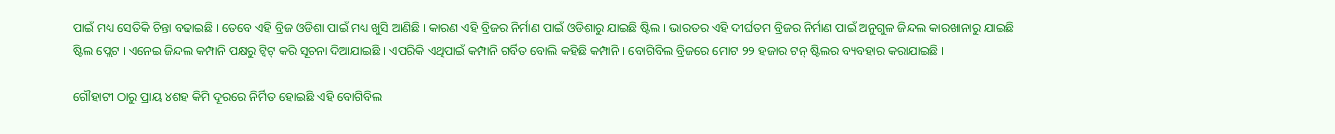ପାଇଁ ମଧ୍ୟ ସେତିକି ଚିନ୍ତା ବଢାଇଛି । ତେବେ ଏହି ବ୍ରିଜ ଓଡିଶା ପାଇଁ ମଧ୍ୟ ଖୁସି ଆଣିଛି । କାରଣ ଏହି ବ୍ରିଜର ନିର୍ମାଣ ପାଇଁ ଓଡିଶାରୁ ଯାଇଛି ଷ୍ଟିଲ । ଭାରତର ଏହି ଦୀର୍ଘତମ ବ୍ରିଜର ନିର୍ମାଣ ପାଇଁ ଅନୁଗୁଳ ଜିନ୍ଦଲ କାରଖାନାରୁ ଯାଇଛି ଷ୍ଟିଲ ପ୍ଲେଟ । ଏନେଇ ଜିନ୍ଦଲ କମ୍ପାନି ପକ୍ଷରୁ ଟ୍ୱିଟ୍ କରି ସୂଚନା ଦିଆଯାଇଛି । ଏପରିକି ଏଥିପାଇଁ କମ୍ପାନି ଗର୍ବିତ ବୋଲି କହିଛି କମ୍ପାନି । ବୋଗିବିଲ ବ୍ରିଜରେ ମୋଟ ୨୨ ହଜାର ଟନ୍ ଷ୍ଟିଲର ବ୍ୟବହାର କରାଯାଇଛି ।

ଗୌହାଟୀ ଠାରୁ ପ୍ରାୟ ୪ଶହ କିମି ଦୂରରେ ନିର୍ମିତ ହୋଇଛି ଏହି ବୋଗିବିଲ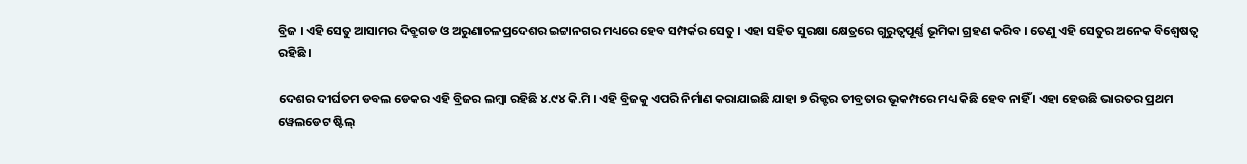ବ୍ରିଜ । ଏହି ସେତୁ ଆସାମର ଦିବ୍ରୁଗଡ ଓ ଅରୁଣାଚଳପ୍ରଦେଶର ଇଟ୍ଟାନଗର ମଧ୍ୟରେ ହେବ ସମ୍ପର୍କର ସେତୁ । ଏହା ସହିତ ସୁରକ୍ଷା କ୍ଷେତ୍ରରେ ଗୁରୁତ୍ୱପୂର୍ଣ୍ଣ ଭୂମିକା ଗ୍ରହଣ କରିବ । ତେଣୁ ଏହି ସେତୁର ଅନେକ ବିଶ୍ୱେଷତ୍ୱ ରହିଛି ।

ଦେଶର ଦୀର୍ଘତମ ଡବଲ ଡେକର ଏହି ବ୍ରିଜର ଲମ୍ବା ରହିଛି ୪.୯୪ କି.ମି । ଏହି ବ୍ରିଜକୁ ଏପରି ନିର୍ମାଣ କରାଯାଇଛି ଯାହା ୭ ରିକ୍ଟର ତୀବ୍ରତାର ଭୂକମ୍ପରେ ମଧ୍ୟ କିଛି ହେବ ନାହିଁ । ଏହା ହେଉଛି ଭାରତର ପ୍ରଥମ ୱେଲଡେଟ ଷ୍ଟିଲ୍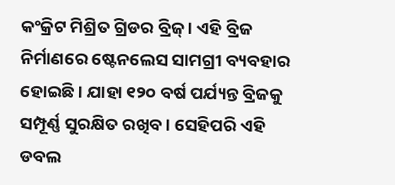କଂକ୍ରିଟ ମିଶ୍ରିତ ଗ୍ରିଡର ବ୍ରିଜ୍ । ଏହି ବ୍ରିଜ ନିର୍ମାଣରେ ଷ୍ଟେନଲେସ ସାମଗ୍ରୀ ବ୍ୟବହାର ହୋଇଛି । ଯାହା ୧୨୦ ବର୍ଷ ପର୍ଯ୍ୟନ୍ତ ବ୍ରିଜକୁ ସମ୍ପୂର୍ଣ୍ଣ ସୁରକ୍ଷିତ ରଖିବ । ସେହିପରି ଏହି ଡବଲ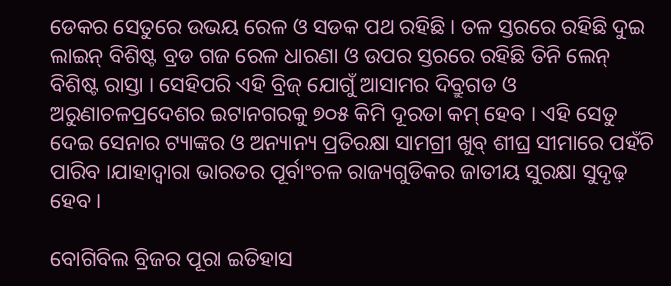ଡେକର ସେତୁରେ ଉଭୟ ରେଳ ଓ ସଡକ ପଥ ରହିଛି । ତଳ ସ୍ତରରେ ରହିଛି ଦୁଇ ଲାଇନ୍ ବିଶିଷ୍ଟ ବ୍ରଡ ଗଜ ରେଳ ଧାରଣା ଓ ଉପର ସ୍ତରରେ ରହିଛି ତିନି ଲେନ୍ ବିଶିଷ୍ଟ ରାସ୍ତା । ସେହିପରି ଏହି ବ୍ରିଜ୍ ଯୋଗୁଁ ଆସାମର ଦିବ୍ରୁଗଡ ଓ ଅରୁଣାଚଳପ୍ରଦେଶର ଇଟାନଗରକୁ ୭୦୫ କିମି ଦୂରତା କମ୍ ହେବ । ଏହି ସେତୁ ଦେଇ ସେନାର ଟ୍ୟାଙ୍କର ଓ ଅନ୍ୟାନ୍ୟ ପ୍ରତିରକ୍ଷା ସାମଗ୍ରୀ ଖୁବ୍ ଶୀଘ୍ର ସୀମାରେ ପହଁଚି ପାରିବ ।ଯାହାଦ୍ୱାରା ଭାରତର ପୂର୍ବାଂଚଳ ରାଜ୍ୟଗୁଡିକର ଜାତୀୟ ସୁରକ୍ଷା ସୁଦୃଢ଼ ହେବ ।

ବୋଗିବିଲ ବ୍ରିଜର ପୂରା ଇତିହାସ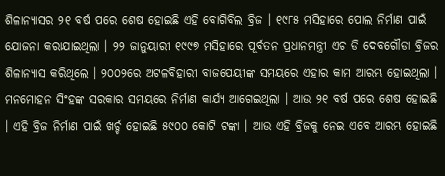ଶିଳାନ୍ୟାସର ୨୧ ବର୍ଷ ପରେ ଶେଷ ହୋଇଛି ଏହି ବୋଗିବିଲ ବ୍ରିଜ । ୧୯୮୫ ମସିହାରେ ପୋଲ ନିର୍ମାଣ ପାଇଁ ଯୋଜନା କରାଯାଇଥିଲା । ୨୨ ଜାନୁୟାରୀ ୧୯୯୭ ମସିହାରେ ପୂର୍ବତନ ପ୍ରଧାନମନ୍ତ୍ରୀ ଏଚ ଡି ଦେବଗୌଡା ବ୍ରିଜର ଶିଳାନ୍ୟାସ କରିଥିଲେ । ୨୦୦୨ରେ ଅଟଳବିହାରୀ ବାଜପେୟୀଙ୍କ ସମୟରେ ଏହାର କାମ ଆରମ୍ଭ ହୋଇଥିଲା । ମନମୋହନ ସିଂହଙ୍କ ସରକାର ସମୟରେ ନିର୍ମାଣ କାର୍ଯ୍ୟ ଆଗେଇଥିଲା । ଆଉ ୨୧ ବର୍ଷ ପରେ ଶେଷ ହୋଇଛି । ଏହି ବ୍ରିଜ ନିର୍ମାଣ ପାଇଁ ଖର୍ଚ୍ଚ ହୋଇଛି ୫୯୦୦ କୋଟି ଟଙ୍କା । ଆଉ ଏହି ବ୍ରିଜକୁ ନେଇ ଏବେ ଆରମ୍ଭ ହୋଇଛି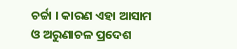ଚର୍ଚ୍ଚା । କାରଣ ଏହା ଆସାମ ଓ ଅରୁଣାଚଳ ପ୍ରଦେଶ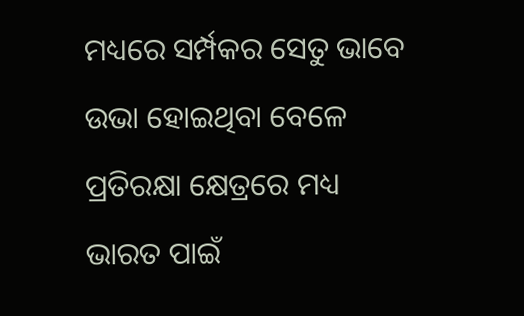ମଧ୍ୟରେ ସର୍ମ୍ପକର ସେତୁ ଭାବେ ଉଭା ହୋଇଥିବା ବେଳେ ପ୍ରତିରକ୍ଷା କ୍ଷେତ୍ରରେ ମଧ୍ୟ ଭାରତ ପାଇଁ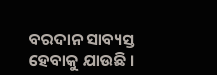ବରଦାନ ସାବ୍ୟସ୍ତ ହେବାକୁ ଯାଉଛି ।